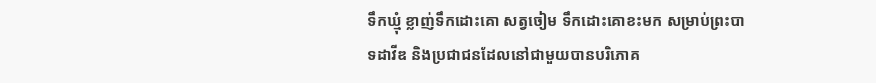ទឹកឃ្មុំ ខ្លាញ់ទឹកដោះគោ សត្វចៀម ទឹកដោះគោខះមក សម្រាប់ព្រះបាទដាវីឌ និងប្រជាជនដែលនៅជាមួយបានបរិភោគ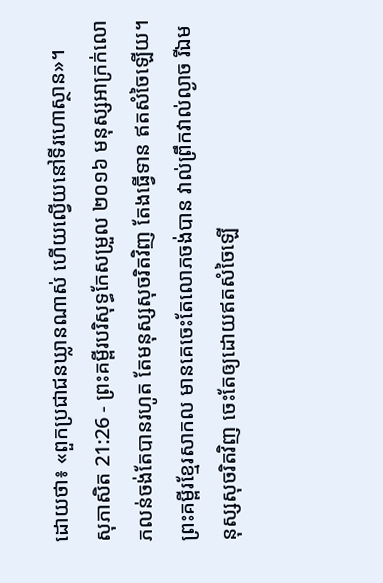ដោយថា៖ «ពួកប្រជាជនឃ្លានណាស់ ហើយល្វើយនៅទីរហោស្ថាន»។
សុភាសិត 21:26 - ព្រះគម្ពីរបរិសុទ្ធកែសម្រួល ២០១៦ មនុស្សអាក្រក់លោភលន់ចង់តែបានរហូត តែមនុស្សសុចរិតវិញ តែងធ្វើទាន ឥតសំចៃឡើយ។ ព្រះគម្ពីរខ្មែរសាកល មានគេចេះតែលោភចង់បាន វាល់ព្រឹកវាល់ល្ងាច រីឯមនុស្សសុចរិតវិញ ចេះតែឲ្យដោយឥតសំចៃឡើ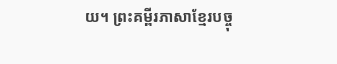យ។ ព្រះគម្ពីរភាសាខ្មែរបច្ចុ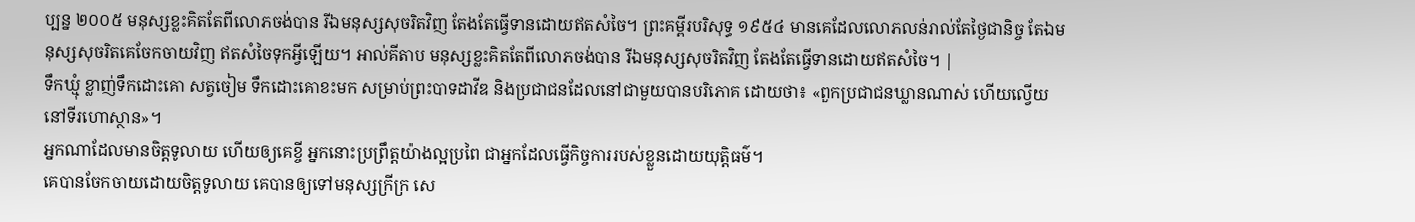ប្បន្ន ២០០៥ មនុស្សខ្លះគិតតែពីលោភចង់បាន រីឯមនុស្សសុចរិតវិញ តែងតែធ្វើទានដោយឥតសំចៃ។ ព្រះគម្ពីរបរិសុទ្ធ ១៩៥៤ មានគេដែលលោភលន់រាល់តែថ្ងៃជានិច្ច តែឯមនុស្សសុចរិតគេចែកចាយវិញ ឥតសំចៃទុកអ្វីឡើយ។ អាល់គីតាប មនុស្សខ្លះគិតតែពីលោភចង់បាន រីឯមនុស្សសុចរិតវិញ តែងតែធ្វើទានដោយឥតសំចៃ។ |
ទឹកឃ្មុំ ខ្លាញ់ទឹកដោះគោ សត្វចៀម ទឹកដោះគោខះមក សម្រាប់ព្រះបាទដាវីឌ និងប្រជាជនដែលនៅជាមួយបានបរិភោគ ដោយថា៖ «ពួកប្រជាជនឃ្លានណាស់ ហើយល្វើយនៅទីរហោស្ថាន»។
អ្នកណាដែលមានចិត្តទូលាយ ហើយឲ្យគេខ្ចី អ្នកនោះប្រព្រឹត្តយ៉ាងល្អប្រពៃ ជាអ្នកដែលធ្វើកិច្ចការរបស់ខ្លួនដោយយុត្តិធម៌។
គេបានចែកចាយដោយចិត្តទូលាយ គេបានឲ្យទៅមនុស្សក្រីក្រ សេ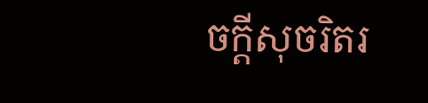ចក្ដីសុចរិតរ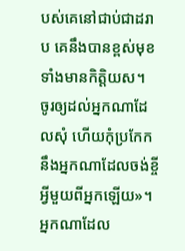បស់គេនៅជាប់ជាដរាប គេនឹងបានខ្ពស់មុខ ទាំងមានកិត្តិយស។
ចូរឲ្យដល់អ្នកណាដែលសុំ ហើយកុំប្រកែកនឹងអ្នកណាដែលចង់ខ្ចីអ្វីមួយពីអ្នកឡើយ»។
អ្នកណាដែល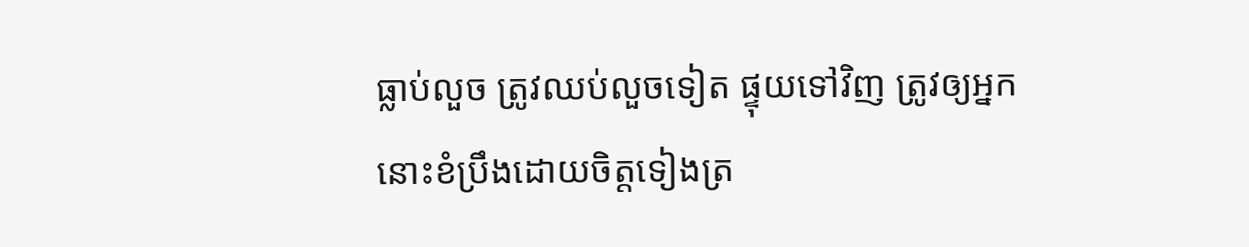ធ្លាប់លួច ត្រូវឈប់លួចទៀត ផ្ទុយទៅវិញ ត្រូវឲ្យអ្នកនោះខំប្រឹងដោយចិត្តទៀងត្រ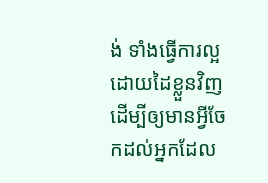ង់ ទាំងធ្វើការល្អដោយដៃខ្លួនវិញ ដើម្បីឲ្យមានអ្វីចែកដល់អ្នកដែល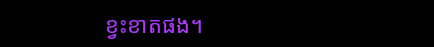ខ្វះខាតផង។